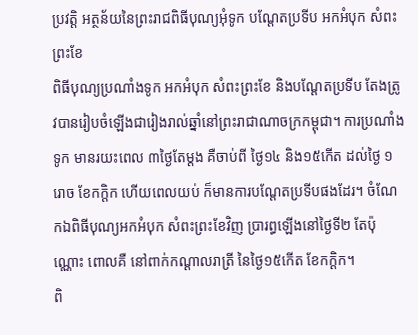ប្រវត្តិ អត្ថន័យនៃព្រះរាជពិធីបុណ្យអុំទូក បណ្តែតប្រទីប អកអំបុក សំពះព្រះខែ
ពិធីបុណ្យប្រណាំងទូក អកអំបុក សំពះព្រះខែ និងបណ្តែតប្រទីប តែងត្រូវបានរៀបចំឡើងជារៀងរាល់ឆ្នាំនៅព្រះរាជាណាចក្រកម្ពុជា។ ការប្រណាំងទូក មានរយះពេល ៣ថ្ងៃតែម្តង គឺចាប់ពី ថ្ងៃ១៤ និង១៥កើត ដល់ថ្ងៃ ១រោច ខែកក្តិក ហើយពេលយប់ ក៏មានការបណ្តែតប្រទីបផងដែរ។ ចំណែកឯពិធីបុណ្យអកអំបុក សំពះព្រះខែវិញ ប្រារព្ធឡើងនៅថ្ងៃទី២ តែប៉ុណ្ណោះ ពោលគឺ នៅពាក់កណ្តាលរាត្រី នៃថ្ងៃ១៥កើត ខែកក្តិក។
ពិ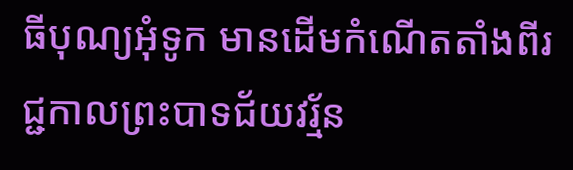ធីបុណ្យអុំទូក មានដើមកំណើតតាំងពីរជ្ជកាលព្រះបាទជ័យវរ្ម័ន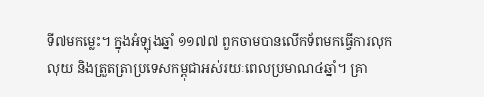ទី៧មកម្លេះ។ ក្នុងអំឡុងឆ្នាំ ១១៧៧ ពួកចាមបានលើកទ័ពមកធ្វើការលុកលុយ និងត្រួតត្រាប្រទេសកម្ពុជាអស់រយៈពេលប្រមាណ៤ឆ្នាំ។ គ្រា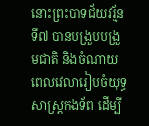នោះព្រះបាទជ័យវរ្ម័នទី៧ បានបង្រួបបង្រួមជាតិ និងចំណាយពេលវេលារៀបចំយុទ្ធសាស្ត្រកងទ័ព ដើម្បី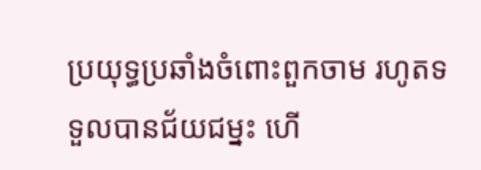ប្រយុទ្ធប្រឆាំងចំពោះពួកចាម រហូតទទួលបានជ័យជម្នះ ហើ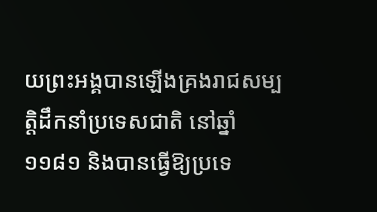យព្រះអង្គបានឡើងគ្រងរាជសម្បត្តិដឹកនាំប្រទេសជាតិ នៅឆ្នាំ១១៨១ និងបានធ្វើឱ្យប្រទេ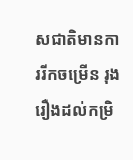សជាតិមានការរីកចម្រើន រុងរឿងដល់កម្រិ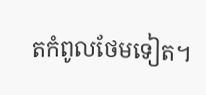តកំពូលថែមទៀត។